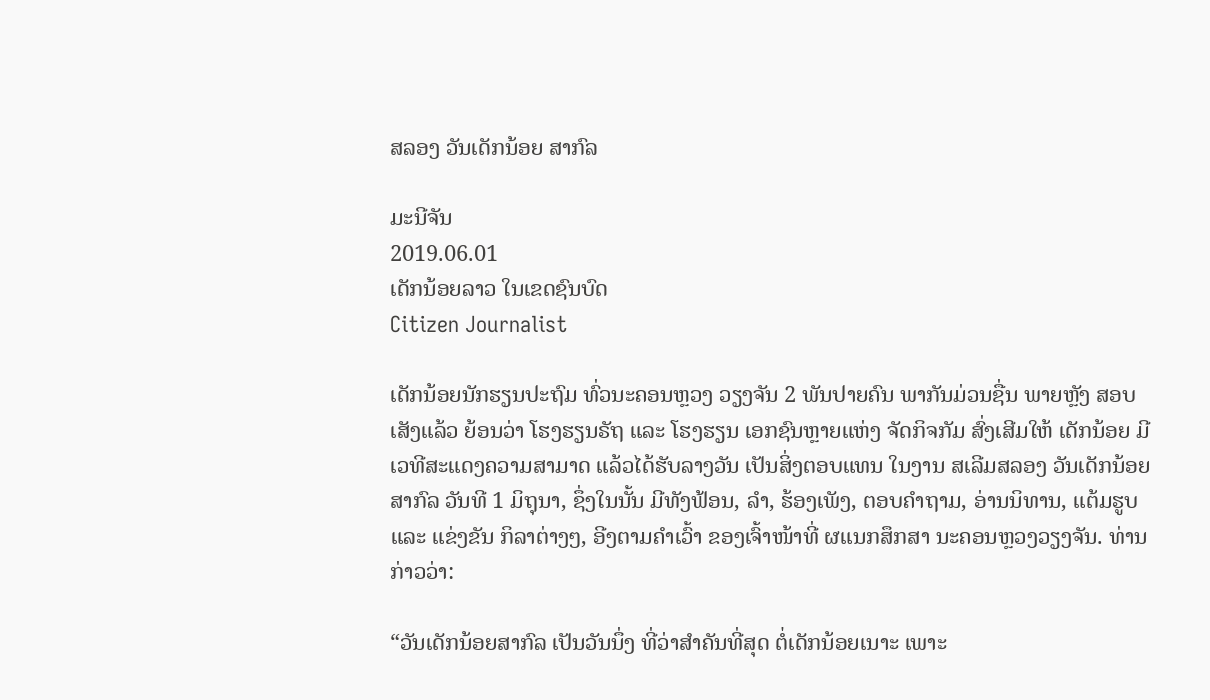ສລອງ ວັນເດັກນ້ອຍ ສາກົລ

ມະນີຈັນ
2019.06.01
ເດັກນ້ອຍລາວ ໃນເຂດຊົນບົດ
Citizen Journalist

ເດັກນ້ອຍນັກຮຽນປະຖົມ ທົ່ວນະຄອນຫຼວງ ວຽງຈັນ 2 ພັນປາຍຄົນ ພາກັນມ່ວນຊື່ນ ພາຍຫຼັງ ສອບເສັງແລ້ວ ຍ້ອນວ່າ ໂຮງຮຽນຣັຖ ແລະ ໂຮງຮຽນ ເອກຊົນຫຼາຍແຫ່ງ ຈັດກິຈກັມ ສົ່ງເສີມໃຫ້ ເດັກນ້ອຍ ມີເວທີສະແດງຄວາມສາມາດ ແລ້ວໄດ້ຮັບລາງວັນ ເປັນສິ່ງຕອບແທນ ໃນງານ ສເລີມສລອງ ວັນເດັກນ້ອຍສາກົລ ວັນທີ 1 ມິຖຸນາ, ຊຶ່ງໃນນັ້ນ ມີທັງຟ້ອນ, ລໍາ, ຮ້ອງເພັງ, ຕອບຄໍາຖາມ, ອ່ານນິທານ, ແຕ້ມຮູບ ແລະ ແຂ່ງຂັນ ກິລາຕ່າງໆ, ອີງຕາມຄໍາເວົ້າ ຂອງເຈົ້າໜ້າທີ່ ຜແນກສຶກສາ ນະຄອນຫຼວງວຽງຈັນ. ທ່ານກ່າວວ່າ:

“ວັນເດັກນ້ອຍສາກົລ ເປັນວັນນຶ່ງ ທີ່ວ່າສໍາຄັນທີ່ສຸດ ຕໍ່ເດັກນ້ອຍເນາະ ເພາະ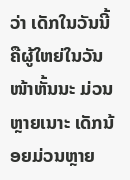ວ່າ ເດັກໃນວັນນີ້ ຄືຜູ້ໃຫຍ່ໃນວັນໜ້າຫັ້ນນະ ມ່ວນຫຼາຍເນາະ ເດັກນ້ອຍມ່ວນຫຼາຍ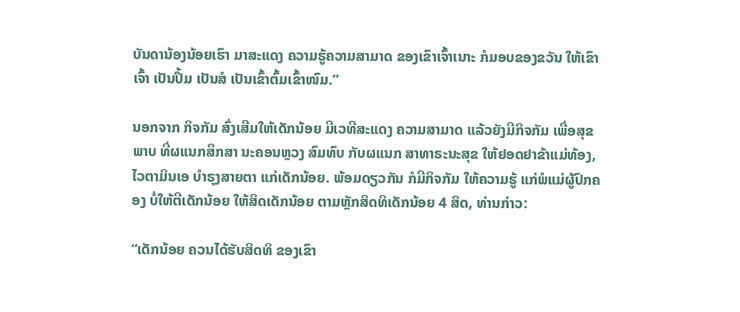ບັນດານ້ອງນ້ອຍເຮົາ ມາສະແດງ ຄວາມຮູ້ຄວາມສາມາດ ຂອງເຂົາເຈົ້າເນາະ ກໍມອບຂອງຂວັນ ໃຫ້ເຂົາເຈົ້າ ເປັນປຶ້ມ ເປັນສໍ ເປັນເຂົ້າຕົ້ມເຂົ້າໜົມ.”

ນອກຈາກ ກິຈກັມ ສົ່ງເສີມໃຫ້ເດັກນ້ອຍ ມີເວທີສະແດງ ຄວາມສາມາດ ແລ້ວຍັງມີກິຈກັມ ເພື່ອສຸຂພາບ ທີ່ຜແນກສຶກສາ ນະຄອນຫຼວງ ສົມທົບ ກັບຜແນກ ສາທາຣະນະສຸຂ ໃຫ້ຢອດຢາຂ້າແມ່ທ້ອງ, ໄວຕາມິນເອ ບໍາຣຸງສາຍຕາ ແກ່ເດັກນ້ອຍ. ພ້ອມດຽວກັນ ກໍມີກິຈກັມ ໃຫ້ຄວາມຮູ້ ແກ່ພໍແມ່ຜູ້ປົກຄອງ ບໍ່ໃຫ້ຕີເດັກນ້ອຍ ໃຫ້ສິດເດັກນ້ອຍ ຕາມຫຼັກສິດທິເດັກນ້ອຍ 4 ສິດ, ທ່ານກ່າວ:

“ເດັກນ້ອຍ ຄວນໄດ້ຮັບສິດທິ ຂອງເຂົາ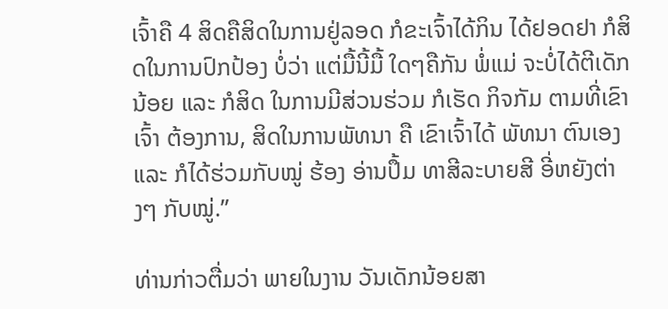ເຈົ້າຄື 4 ສິດຄືສິດໃນການຢູ່ລອດ ກໍຂະເຈົ້າໄດ້ກິນ ໄດ້ຢອດຢາ ກໍສິດໃນການປົກປ້ອງ ບໍ່ວ່າ ແຕ່ມື້ນີ້ມື້ ໃດໆຄືກັນ ພໍ່ແມ່ ຈະບໍ່ໄດ້ຕີເດັກນ້ອຍ ແລະ ກໍສິດ ໃນການມີສ່ວນຮ່ວມ ກໍເຮັດ ກິຈກັມ ຕາມທີ່ເຂົາເຈົ້າ ຕ້ອງການ, ສິດໃນການພັທນາ ຄື ເຂົາເຈົ້າໄດ້ ພັທນາ ຕົນເອງ ແລະ ກໍໄດ້ຮ່ວມກັບໝູ່ ຮ້ອງ ອ່ານປຶ້ມ ທາສີລະບາຍສີ ອີ່ຫຍັງຕ່າງໆ ກັບໝູ່.”

ທ່ານກ່າວຕື່ມວ່າ ພາຍໃນງານ ວັນເດັກນ້ອຍສາ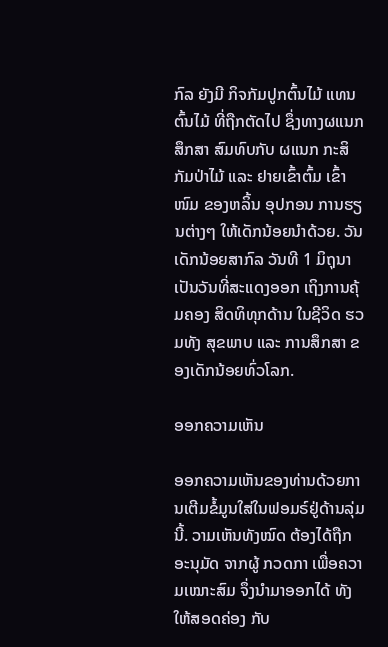ກົລ ຍັງມີ ກິຈກັມປູກຕົ້ນໄມ້ ແທນຕົ້ນໄມ້ ທີ່ຖືກຕັດໄປ ຊຶ່ງທາງຜແນກສຶກສາ ສົມທົບກັບ ຜແນກ ກະສິກັມປ່າໄມ້ ແລະ ຢາຍເຂົ້າຕົ້ມ ເຂົ້າໜົມ ຂອງຫລິ້ນ ອຸປກອນ ການຮຽນຕ່າງໆ ໃຫ້ເດັກນ້ອຍນໍາດ້ວຍ. ວັນເດັກນ້ອຍສາກົລ ວັນທີ 1 ມິຖຸນາ ເປັນວັນທີ່ສະແດງອອກ ເຖິງການຄຸ້ມຄອງ ສິດທິທຸກດ້ານ ໃນຊີວິດ ຮວມທັງ ສຸຂພາບ ແລະ ການສຶກສາ ຂອງເດັກນ້ອຍທົ່ວໂລກ.

ອອກຄວາມເຫັນ

ອອກຄວາມເຫັນຂອງທ່ານດ້ວຍການເຕີມຂໍ້ມູນໃສ່ໃນຟອມຣ໌ຢູ່ດ້ານລຸ່ມນີ້. ວາມເຫັນທັງໝົດ ຕ້ອງໄດ້ຖືກ ອະນຸມັດ ຈາກຜູ້ ກວດກາ ເພື່ອຄວາມເໝາະສົມ ຈຶ່ງນໍາມາອອກໄດ້ ທັງໃຫ້ສອດຄ່ອງ ກັບ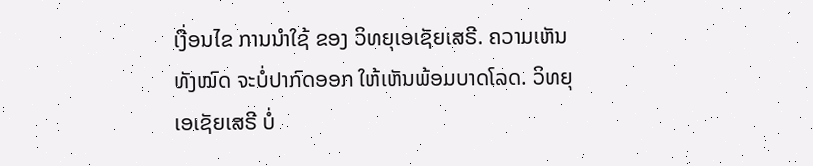ເງື່ອນໄຂ ການນຳໃຊ້ ຂອງ ວິທຍຸເອເຊັຍເສຣີ. ຄວາມເຫັນທັງໝົດ ຈະບໍ່ປາກົດອອກ ໃຫ້ເຫັນພ້ອມບາດໂລດ. ວິທຍຸເອເຊັຍເສຣີ ບໍ່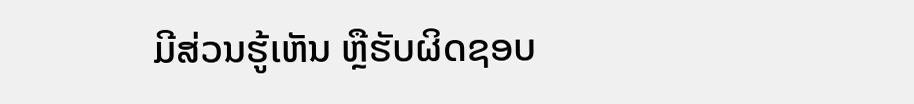ມີສ່ວນຮູ້ເຫັນ ຫຼືຮັບຜິດຊອບ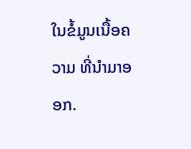ໃນຂໍ້ມູນເນື້ອຄວາມ ທີ່ນໍາມາອອກ.